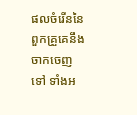ផលចំរើននៃពួកគ្រួគេនឹងចាកចេញទៅ ទាំងអ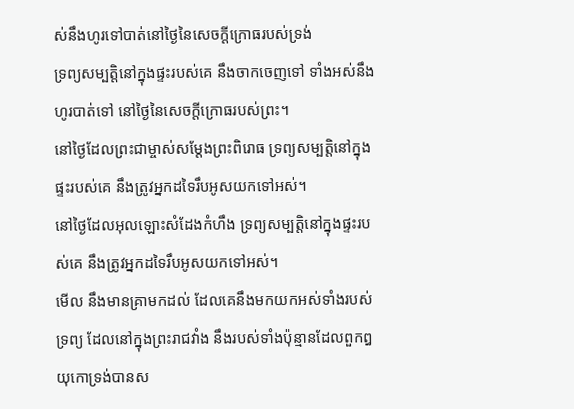ស់នឹងហូរទៅបាត់នៅថ្ងៃនៃសេចក្ដីក្រោធរបស់ទ្រង់
ទ្រព្យសម្បត្តិនៅក្នុងផ្ទះរបស់គេ នឹងចាកចេញទៅ ទាំងអស់នឹងហូរបាត់ទៅ នៅថ្ងៃនៃសេចក្ដីក្រោធរបស់ព្រះ។
នៅថ្ងៃដែលព្រះជាម្ចាស់សម្តែងព្រះពិរោធ ទ្រព្យសម្បត្តិនៅក្នុងផ្ទះរបស់គេ នឹងត្រូវអ្នកដទៃរឹបអូសយកទៅអស់។
នៅថ្ងៃដែលអុលឡោះសំដែងកំហឹង ទ្រព្យសម្បត្តិនៅក្នុងផ្ទះរបស់គេ នឹងត្រូវអ្នកដទៃរឹបអូសយកទៅអស់។
មើល នឹងមានគ្រាមកដល់ ដែលគេនឹងមកយកអស់ទាំងរបស់ទ្រព្យ ដែលនៅក្នុងព្រះរាជវាំង នឹងរបស់ទាំងប៉ុន្មានដែលពួកឰយុកោទ្រង់បានស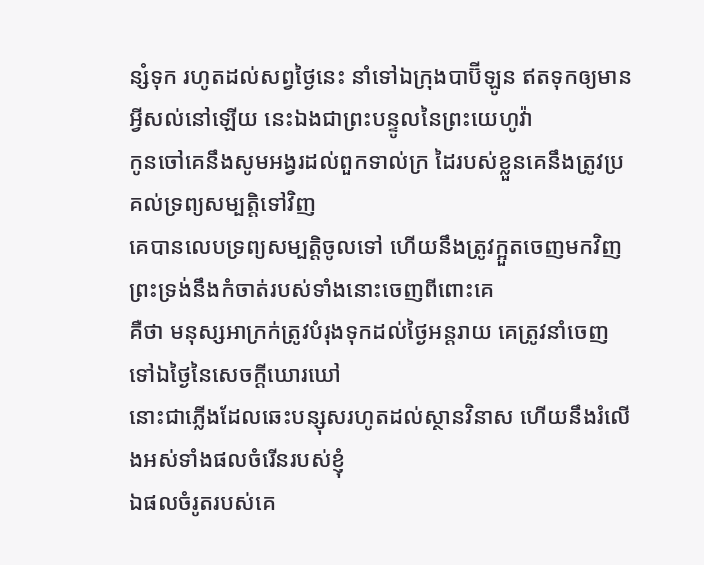ន្សំទុក រហូតដល់សព្វថ្ងៃនេះ នាំទៅឯក្រុងបាប៊ីឡូន ឥតទុកឲ្យមានអ្វីសល់នៅឡើយ នេះឯងជាព្រះបន្ទូលនៃព្រះយេហូវ៉ា
កូនចៅគេនឹងសូមអង្វរដល់ពួកទាល់ក្រ ដៃរបស់ខ្លួនគេនឹងត្រូវប្រគល់ទ្រព្យសម្បត្តិទៅវិញ
គេបានលេបទ្រព្យសម្បត្តិចូលទៅ ហើយនឹងត្រូវក្អួតចេញមកវិញ ព្រះទ្រង់នឹងកំចាត់របស់ទាំងនោះចេញពីពោះគេ
គឺថា មនុស្សអាក្រក់ត្រូវបំរុងទុកដល់ថ្ងៃអន្តរាយ គេត្រូវនាំចេញទៅឯថ្ងៃនៃសេចក្ដីឃោរឃៅ
នោះជាភ្លើងដែលឆេះបន្សុសរហូតដល់ស្ថានវិនាស ហើយនឹងរំលើងអស់ទាំងផលចំរើនរបស់ខ្ញុំ
ឯផលចំរូតរបស់គេ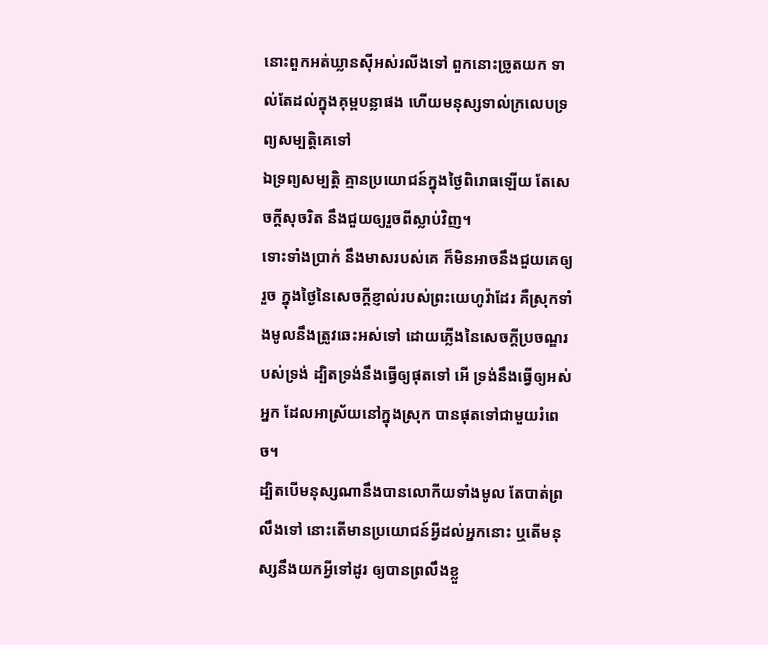នោះពួកអត់ឃ្លានស៊ីអស់រលីងទៅ ពួកនោះច្រូតយក ទាល់តែដល់ក្នុងគុម្ពបន្លាផង ហើយមនុស្សទាល់ក្រលេបទ្រព្យសម្បត្តិគេទៅ
ឯទ្រព្យសម្បត្តិ គ្មានប្រយោជន៍ក្នុងថ្ងៃពិរោធឡើយ តែសេចក្ដីសុចរិត នឹងជួយឲ្យរួចពីស្លាប់វិញ។
ទោះទាំងប្រាក់ នឹងមាសរបស់គេ ក៏មិនអាចនឹងជួយគេឲ្យរួច ក្នុងថ្ងៃនៃសេចក្ដីខ្ញាល់របស់ព្រះយេហូវ៉ាដែរ គឺស្រុកទាំងមូលនឹងត្រូវឆេះអស់ទៅ ដោយភ្លើងនៃសេចក្ដីប្រចណ្ឌរបស់ទ្រង់ ដ្បិតទ្រង់នឹងធ្វើឲ្យផុតទៅ អើ ទ្រង់នឹងធ្វើឲ្យអស់អ្នក ដែលអាស្រ័យនៅក្នុងស្រុក បានផុតទៅជាមួយរំពេច។
ដ្បិតបើមនុស្សណានឹងបានលោកីយទាំងមូល តែបាត់ព្រលឹងទៅ នោះតើមានប្រយោជន៍អ្វីដល់អ្នកនោះ ឬតើមនុស្សនឹងយកអ្វីទៅដូរ ឲ្យបានព្រលឹងខ្លួ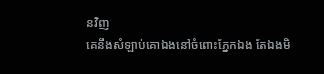នវិញ
គេនឹងសំឡាប់គោឯងនៅចំពោះភ្នែកឯង តែឯងមិ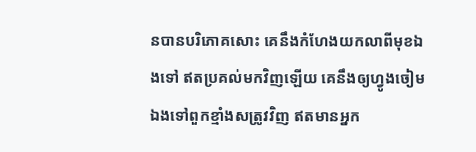នបានបរិភោគសោះ គេនឹងកំហែងយកលាពីមុខឯងទៅ ឥតប្រគល់មកវិញឡើយ គេនឹងឲ្យហ្វូងចៀមឯងទៅពួកខ្មាំងសត្រូវវិញ ឥតមានអ្នក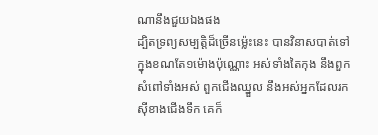ណានឹងជួយឯងផង
ដ្បិតទ្រព្យសម្បត្តិដ៏ច្រើនម៉្លេះនេះ បានវិនាសបាត់ទៅក្នុងខណតែ១ម៉ោងប៉ុណ្ណោះ អស់ទាំងតៃកុង នឹងពួកសំពៅទាំងអស់ ពួកជើងឈ្នួល នឹងអស់អ្នកដែលរកស៊ីខាងជើងទឹក គេក៏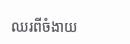ឈរពីចំងាយ